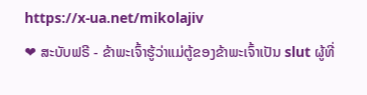https://x-ua.net/mikolajiv
❤ ສະບັບຟຣີ - ຂ້າພະເຈົ້າຮູ້ວ່າແມ່ຕູ້ຂອງຂ້າພະເຈົ້າເປັນ slut ຜູ້ທີ່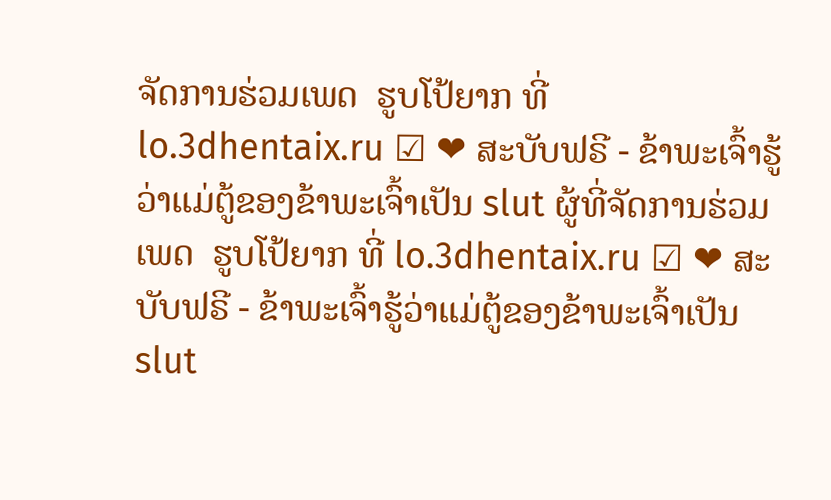ຈັດການຮ່ວມເພດ  ຮູບໂປ້ຍາກ ທີ່ lo.3dhentaix.ru ☑ ❤ ສະບັບຟຣີ - ຂ້າພະເຈົ້າຮູ້ວ່າແມ່ຕູ້ຂອງຂ້າພະເຈົ້າເປັນ slut ຜູ້ທີ່ຈັດການຮ່ວມເພດ  ຮູບໂປ້ຍາກ ທີ່ lo.3dhentaix.ru ☑ ❤ ສະບັບຟຣີ - ຂ້າພະເຈົ້າຮູ້ວ່າແມ່ຕູ້ຂອງຂ້າພະເຈົ້າເປັນ slut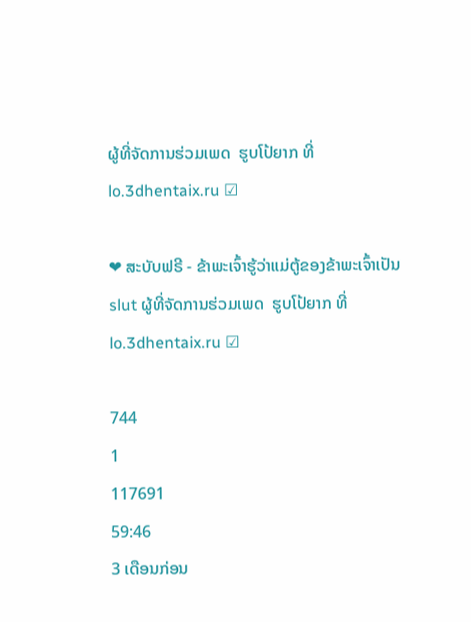ຜູ້ທີ່ຈັດການຮ່ວມເພດ  ຮູບໂປ້ຍາກ ທີ່ lo.3dhentaix.ru ☑

❤ ສະບັບຟຣີ - ຂ້າພະເຈົ້າຮູ້ວ່າແມ່ຕູ້ຂອງຂ້າພະເຈົ້າເປັນ slut ຜູ້ທີ່ຈັດການຮ່ວມເພດ  ຮູບໂປ້ຍາກ ທີ່ lo.3dhentaix.ru ☑

744
1
117691
59:46
3 ເດືອນກ່ອນ